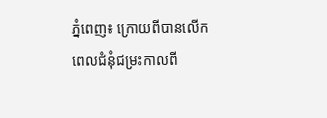ភ្នំពេញ៖ ក្រោយពីបានលើកពេលជំនុំជម្រះកាលពី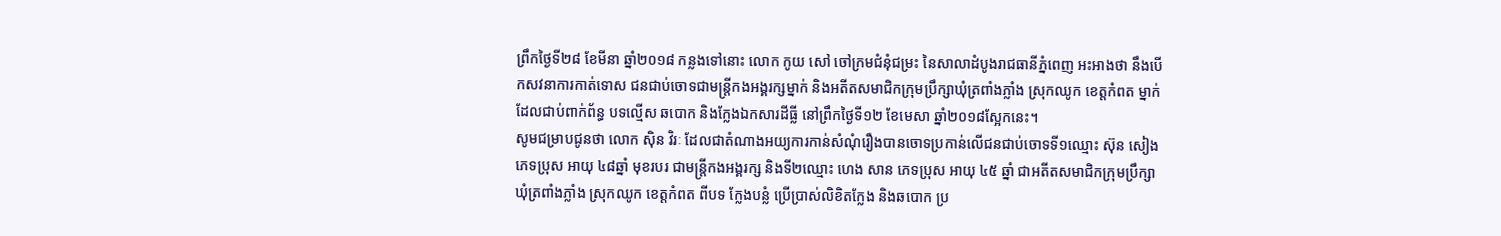ព្រឹកថ្ងៃទី២៨ ខែមីនា ឆ្នាំ២០១៨ កន្លងទៅនោះ លោក កូយ សៅ ចៅក្រមជំនុំជម្រះ នៃសាលាដំបូងរាជធានីភ្នំពេញ អះអាងថា នឹងបើកសវនាការកាត់ទោស ជនជាប់ចោទជាមន្ត្រីកងអង្គរក្សម្នាក់ និងអតីតសមាជិកក្រុមប្រឹក្សាឃុំត្រពាំងភ្លាំង ស្រុកឈូក ខេត្តកំពត ម្នាក់ ដែលជាប់ពាក់ព័ន្ធ បទល្មើស ឆបោក និងក្លែងឯកសារដីធ្លី នៅព្រឹកថ្ងៃទី១២ ខែមេសា ឆ្នាំ២០១៨ស្អែកនេះ។
សូមជម្រាបជូនថា លោក ស៊ិន វិរៈ ដែលជាតំណាងអយ្យការកាន់សំណុំរឿងបានចោទប្រកាន់លើជនជាប់ចោទទី១ឈ្មោះ ស៊ុន សៀង ភេទប្រុស អាយុ ៤៨ឆ្នាំ មុខរបរ ជាមន្ត្រីកងអង្គរក្ស និងទី២ឈ្មោះ ហេង សាន ភេទប្រុស អាយុ ៤៥ ឆ្នាំ ជាអតីតសមាជិកក្រុមប្រឹក្សាឃុំត្រពាំងភ្លាំង ស្រុកឈូក ខេត្តកំពត ពីបទ ក្លែងបន្លំ ប្រើប្រាស់លិខិតក្លែង និងឆបោក ប្រ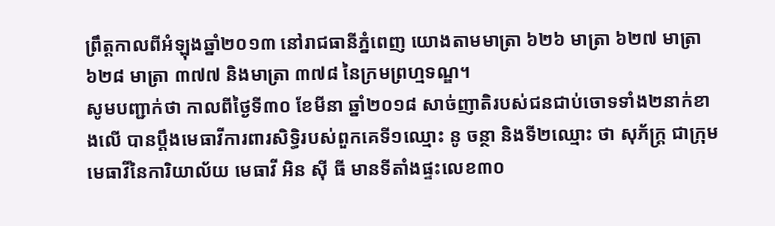ព្រឹត្តកាលពីអំឡុងឆ្នាំ២០១៣ នៅរាជធានីភ្នំពេញ យោងតាមមាត្រា ៦២៦ មាត្រា ៦២៧ មាត្រា ៦២៨ មាត្រា ៣៧៧ និងមាត្រា ៣៧៨ នៃក្រមព្រហ្មទណ្ឌ។
សូមបញ្ជាក់ថា កាលពីថ្ងៃទី៣០ ខែមីនា ឆ្នាំ២០១៨ សាច់ញាតិរបស់ជនជាប់ចោទទាំង២នាក់ខាងលើ បានប្តឹងមេធាវីការពារសិទ្ធិរបស់ពួកគេទី១ឈ្មោះ នូ ចន្ថា និងទី២ឈ្មោះ ថា សុភ័ក្ត្រ ជាក្រុមមេធាវីនៃការិយាល័យ មេធាវី អិន ស៊ី ធី មានទីតាំងផ្ទះលេខ៣០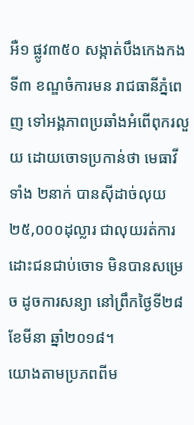អឺ១ ផ្លូវ៣៥០ សង្កាត់បឹងកេងកងទី៣ ខណ្ឌចំការមន រាជធានីភ្នំពេញ ទៅអង្គភាពប្រឆាំងអំពើពុករលួយ ដោយចោទប្រកាន់ថា មេធាវីទាំង ២នាក់ បានស៊ីដាច់លុយ ២៥,០០០ដុល្លារ ជាលុយរត់ការដោះជនជាប់ចោទ មិនបានសម្រេច ដូចការសន្យា នៅព្រឹកថ្ងៃទី២៨ ខែមីនា ឆ្នាំ២០១៨។
យោងតាមប្រភពពីម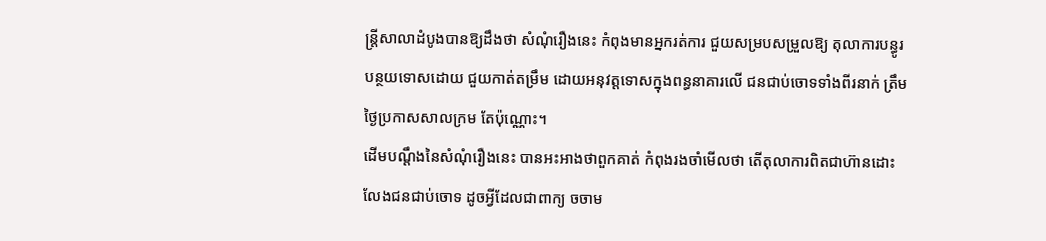ន្ត្រីសាលាដំបូងបានឱ្យដឹងថា សំណុំរឿងនេះ កំពុងមានអ្នករត់ការ ជួយសម្របសម្រួលឱ្យ តុលាការបន្ធូរបន្ថយទោសដោយ ជួយកាត់តម្រឹម ដោយអនុវត្តទោសក្នុងពន្ធនាគារលើ ជនជាប់ចោទទាំងពីរនាក់ ត្រឹមថ្ងៃប្រកាសសាលក្រម តែប៉ុណ្ណោះ។
ដើមបណ្តឹងនៃសំណុំរឿងនេះ បានអះអាងថាពួកគាត់ កំពុងរងចាំមើលថា តើតុលាការពិតជាហ៊ានដោះលែងជនជាប់ចោទ ដូចអ្វីដែលជាពាក្យ ចចាម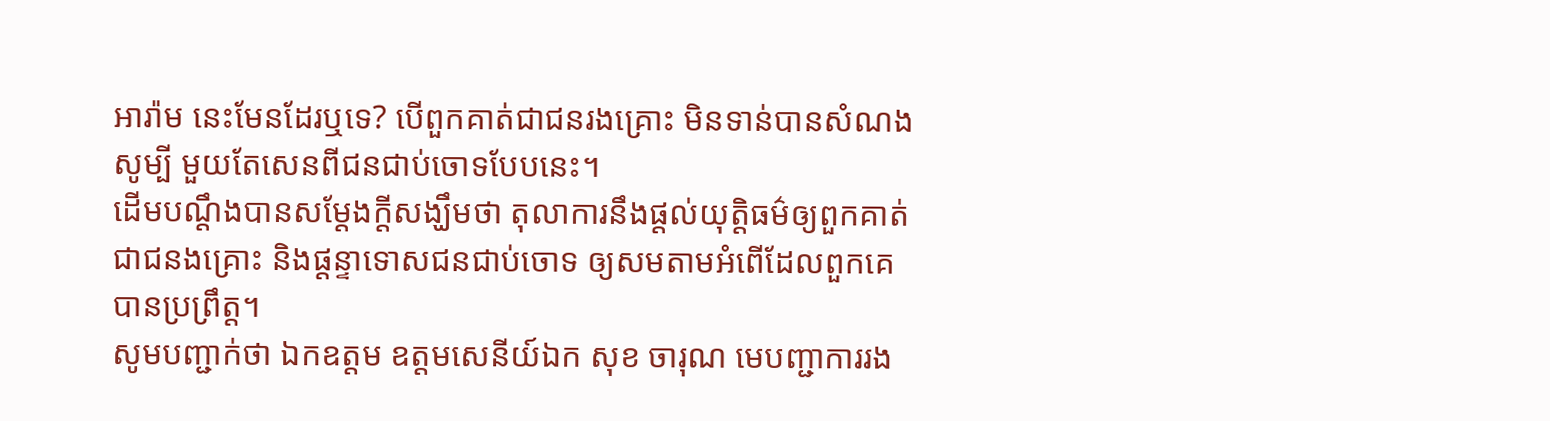អារ៉ាម នេះមែនដែរឬទេ? បើពួកគាត់ជាជនរងគ្រោះ មិនទាន់បានសំណងសូម្បី មួយតែសេនពីជនជាប់ចោទបែបនេះ។
ដើមបណ្តឹងបានសម្តែងក្តីសង្ឃឹមថា តុលាការនឹងផ្តល់យុត្តិធម៌ឲ្យពួកគាត់ជាជនងគ្រោះ និងផ្តន្ទាទោសជនជាប់ចោទ ឲ្យសមតាមអំពើដែលពួកគេបានប្រព្រឹត្ត។
សូមបញ្ជាក់ថា ឯកឧត្តម ឧត្តមសេនីយ៍ឯក សុខ ចារុណ មេបញ្ជាការរង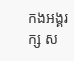កងអង្គរក្ស ស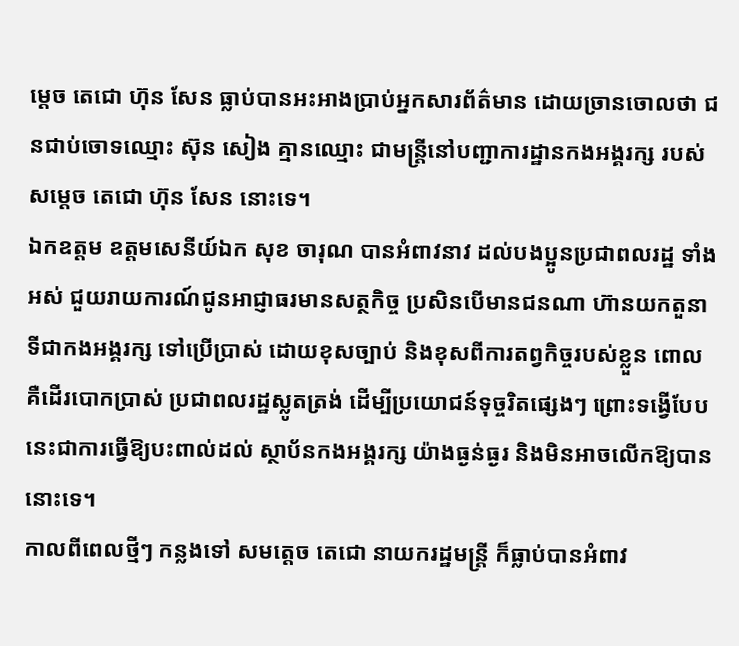ម្តេច តេជោ ហ៊ុន សែន ធ្លាប់បានអះអាងប្រាប់អ្នកសារព័ត៌មាន ដោយច្រានចោលថា ជនជាប់ចោទឈ្មោះ ស៊ុន សៀង គ្មានឈ្មោះ ជាមន្ត្រីនៅបញ្ជាការដ្ឋានកងអង្គរក្ស របស់សម្តេច តេជោ ហ៊ុន សែន នោះទេ។
ឯកឧត្តម ឧត្តមសេនីយ៍ឯក សុខ ចារុណ បានអំពាវនាវ ដល់បងប្អូនប្រជាពលរដ្ឋ ទាំងអស់ ជួយរាយការណ៍ជូនអាជ្ញាធរមានសត្ថកិច្ច ប្រសិនបើមានជនណា ហ៊ានយកតួនាទីជាកងអង្គរក្ស ទៅប្រើប្រាស់ ដោយខុសច្បាប់ និងខុសពីការតព្វកិច្ចរបស់ខ្លួន ពោលគឺដើរបោកប្រាស់ ប្រជាពលរដ្ឋស្លូតត្រង់ ដើម្បីប្រយោជន៍ទុច្ចរិតផ្សេងៗ ព្រោះទង្វើបែបនេះជាការធ្វើឱ្យបះពាល់ដល់ ស្ថាប័នកងអង្គរក្ស យ៉ាងធ្ងន់ធ្ងរ និងមិនអាចលើកឱ្យបាននោះទេ។
កាលពីពេលថ្មីៗ កន្លងទៅ សមត្តេច តេជោ នាយករដ្ឋមន្ត្រី ក៏ធ្លាប់បានអំពាវ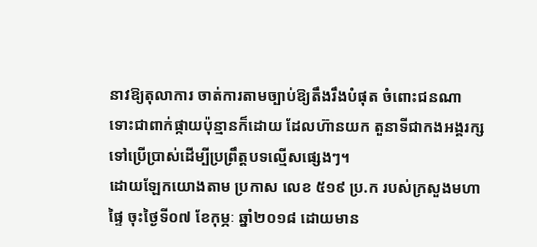នាវឱ្យតុលាការ ចាត់ការតាមច្បាប់ឱ្យតឹងរឹងបំផុត ចំពោះជនណា ទោះជាពាក់ផ្កាយប៉ុន្មានក៏ដោយ ដែលហ៊ានយក តួនាទីជាកងអង្គរក្សទៅប្រើប្រាស់ដើម្បីប្រព្រឹត្តបទល្មើសផ្សេងៗ។
ដោយឡែកយោងតាម ប្រកាស លេខ ៥១៩ ប្រ.ក របស់ក្រសួងមហាផ្ទៃ ចុះថ្ងៃទី០៧ ខែកុម្ភៈ ឆ្នាំ២០១៨ ដោយមាន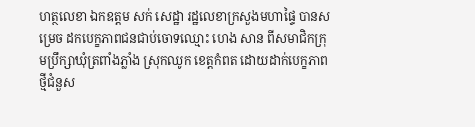ហត្ថលេខា ឯកឧត្តម សក់ សេដ្ឋា រដ្ឋលេខាក្រសួងមហាផ្ទៃ បានសម្រេច ដកបេក្ខភាពជនជាប់ចោទឈ្មោះ ហេង សាន ពីសមាជិកក្រុមប្រឹក្សាឃុំត្រពាំងភ្លាំង ស្រុកឈូក ខេត្តកំពត ដោយដាក់បេក្ខភាពថ្មីជំនួស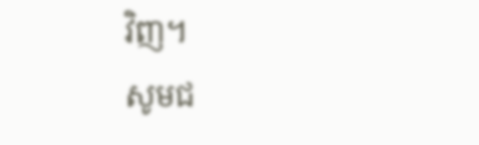វិញ។
សូមជ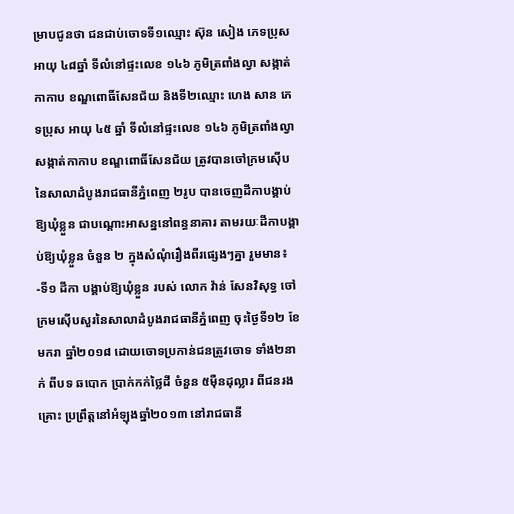ម្រាបជូនថា ជនជាប់ចោទទី១ឈ្មោះ ស៊ុន សៀង ភេទប្រុស អាយុ ៤៨ឆ្នាំ ទីលំនៅផ្ទះលេខ ១៤៦ ភូមិត្រពាំងល្វា សង្កាត់កាកាប ខណ្ឌពោធិ៍សែនជ័យ និងទី២ឈ្មោះ ហេង សាន ភេទប្រុស អាយុ ៤៥ ឆ្នាំ ទីលំនៅផ្ទះលេខ ១៤៦ ភូមិត្រពាំងល្វា សង្កាត់កាកាប ខណ្ឌពោធិ៍សែនជ័យ ត្រូវបានចៅក្រមស៊ើប នៃសាលាដំបូងរាជធានីភ្នំពេញ ២រូប បានចេញដីកាបង្គាប់ឱ្យឃុំខ្លួន ជាបណ្តោះអាសន្ននៅពន្ធនាគារ តាមរយៈដីកាបង្គាប់ឱ្យឃុំខ្លួន ចំនួន ២ ក្នុងសំណុំរឿងពីរផ្សេងៗគ្នា រួមមាន៖
-ទី១ ដីកា បង្គាប់ឱ្យឃុំខ្លួន របស់ លោក វ៉ាន់ សែនវិសុទ្ធ ចៅក្រមស៊ើបសួរនៃសាលាដំបូងរាជធានីភ្នំពេញ ចុះថ្ងៃទី១២ ខែមករា ឆ្នាំ២០១៨ ដោយចោទប្រកាន់ជនត្រូវចោទ ទាំង២នាក់ ពីបទ ឆបោក ប្រាក់កក់ថ្លៃដី ចំនួន ៥ម៉ឺនដុល្លារ ពីជនរងគ្រោះ ប្រព្រឹត្តនៅអំឡុងឆ្នាំ២០១៣ នៅរាជធានី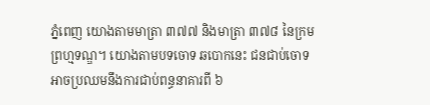ភ្នំពេញ យោងតាមមាត្រា ៣៧៧ និងមាត្រា ៣៧៨ នៃក្រមព្រហ្មទណ្ឌ។ យោងតាមបទចោទ ឆបោកនេះ ជនជាប់ចោទអាចប្រឈមនឹងការជាប់ពន្ធនាគារពី ៦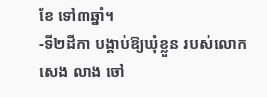ខែ ទៅ៣ឆ្នាំ។
-ទី២ដីកា បង្គាប់ឱ្យឃុំខ្លួន របស់លោក សេង លាង ចៅ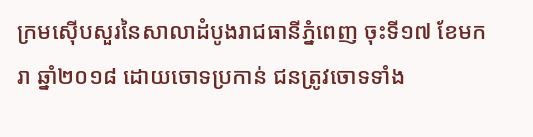ក្រមស៊ើបសួរនៃសាលាដំបូងរាជធានីភ្នំពេញ ចុះទី១៧ ខែមករា ឆ្នាំ២០១៨ ដោយចោទប្រកាន់ ជនត្រូវចោទទាំង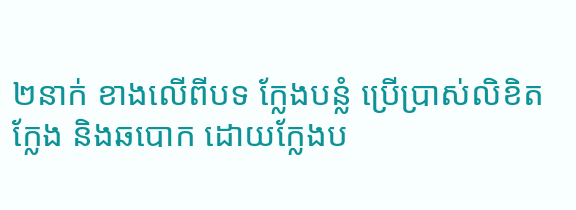២នាក់ ខាងលើពីបទ ក្លែងបន្លំ ប្រើប្រាស់លិខិតក្លែង និងឆបោក ដោយក្លែងប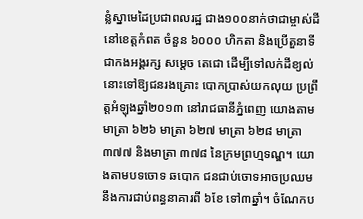ន្លំស្នាមេដៃប្រជាពលរដ្ឋ ជាង១០០នាក់ថាជាម្ចាស់ដីនៅខេត្តកំពត ចំនួន ៦០០០ ហិកតា និងប្រើតួនាទីជាកងអង្គរក្ស សម្តេច តេជោ ដើម្បីទៅលក់ដីខ្យល់នោះទៅឱ្យជនរងគ្រោះ បោកប្រាស់យកលុយ ប្រព្រឹត្តអំឡុងឆ្នាំ២០១៣ នៅរាជធានីភ្នំពេញ យោងតាមមាត្រា ៦២៦ មាត្រា ៦២៧ មាត្រា ៦២៨ មាត្រា ៣៧៧ និងមាត្រា ៣៧៨ នៃក្រមព្រហ្មទណ្ឌ។ យោងតាមបទចោទ ឆបោក ជនជាប់ចោទអាចប្រឈមនឹងការជាប់ពន្ធនាគារពី ៦ខែ ទៅ៣ឆ្នាំ។ ចំណែកប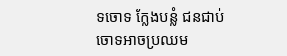ទចោទ ក្លែងបន្លំ ជនជាប់ចោទអាចប្រឈម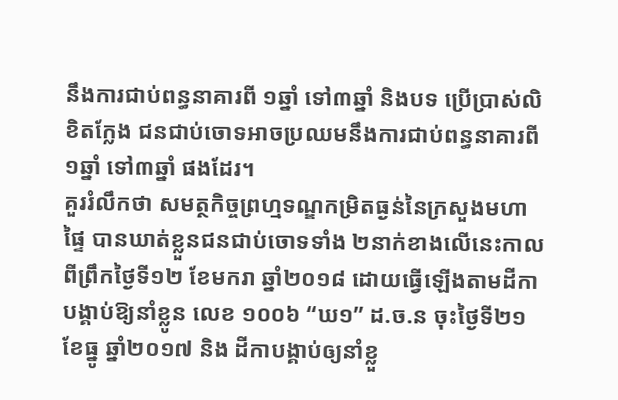នឹងការជាប់ពន្ធនាគារពី ១ឆ្នាំ ទៅ៣ឆ្នាំ និងបទ ប្រើប្រាស់លិខិតក្លែង ជនជាប់ចោទអាចប្រឈមនឹងការជាប់ពន្ធនាគារពី ១ឆ្នាំ ទៅ៣ឆ្នាំ ផងដែរ។
គួររំលឹកថា សមត្ថកិច្ចព្រហ្មទណ្ឌកម្រិតធ្ងន់នៃក្រសួងមហាផ្ទៃ បានឃាត់ខ្លួនជនជាប់ចោទទាំង ២នាក់ខាងលើនេះកាលពីព្រឹកថ្ងៃទី១២ ខែមករា ឆ្នាំ២០១៨ ដោយធ្វើឡើងតាមដីកា បង្គាប់ឱ្យនាំខ្លូន លេខ ១០០៦ “ឃ១” ដ.ច.ន ចុះថ្ងៃទី២១ ខែធ្នូ ឆ្នាំ២០១៧ និង ដីកាបង្គាប់ឲ្យនាំខ្លួ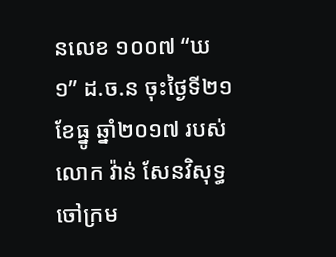នលេខ ១០០៧ “ឃ១” ដ.ច.ន ចុះថ្ងៃទី២១ ខែធ្នូ ឆ្នាំ២០១៧ របស់លោក វ៉ាន់ សែនវិសុទ្ធ ចៅក្រម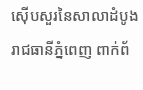ស៊ើបសួរនៃសាលាដំបូងរាជធានីភ្នំពេញ ពាក់ព័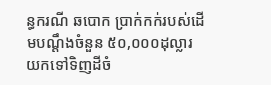ន្ធករណី ឆបោក ប្រាក់កក់របស់ដើមបណ្តឹងចំនួន ៥០,០០០ដុល្លារ យកទៅទិញដីចំ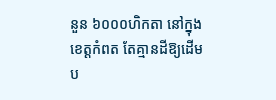នួន ៦០០០ហិកតា នៅក្នុងខេត្តកំពត តែគ្មានដីឱ្យដើមប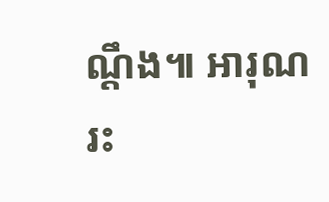ណ្តឹង៕ អារុណរះ